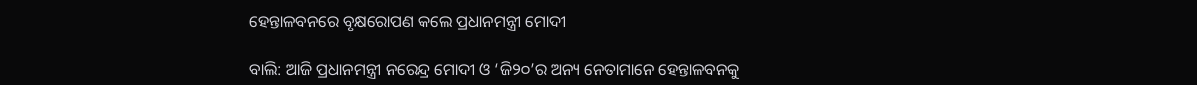ହେନ୍ତାଳବନରେ ବୃକ୍ଷରୋପଣ କଲେ ପ୍ରଧାନମନ୍ତ୍ରୀ ମୋଦୀ

ବାଲି: ଆଜି ପ୍ରଧାନମନ୍ତ୍ରୀ ନରେନ୍ଦ୍ର ମୋଦୀ ଓ ‘ଜି୨୦’ର ଅନ୍ୟ ନେତାମାନେ ହେନ୍ତାଳବନକୁ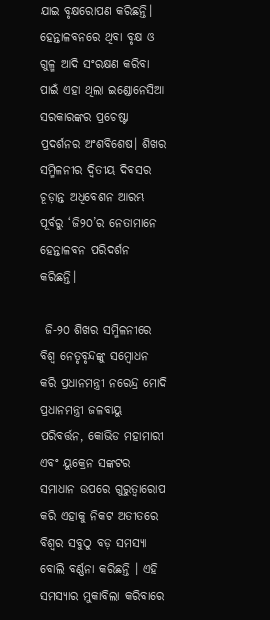ଯାଇ ବୃକ୍ଷରୋପଣ କରିଛନ୍ତି। ହେନ୍ତାଳବନରେ ଥିବା ବୃକ୍ଷ ଓ ଗୁଳ୍ମ ଆଦି ସଂରକ୍ଷଣ କରିବା ପାଇଁ ଏହା ଥିଲା ଇଣ୍ଡୋନେସିଆ ସରକାରଙ୍କର ପ୍ରଚେଷ୍ଟା ପ୍ରଦର୍ଶନର ଅଂଶବିଶେଷ। ଶିଖର ସମ୍ମିଳନୀର ଦ୍ବିତୀୟ ଦିବସର ଚୂଡ଼ାନ୍ତ ଅଧିବେଶନ ଆରମ୍ଭ ପୂର୍ବରୁ ‘ଜି୨୦’ର ନେତାମାନେ ହେନ୍ତାଳବନ ପରିଦର୍ଶନ କରିଛନ୍ତି।

 ଜି-୨୦ ଶିଖର ସମ୍ମିଳନୀରେ ବିଶ୍ୱ ନେତୃବୃନ୍ଦଙ୍କୁ ସମ୍ବୋଧନ କରି ପ୍ରଧାନମନ୍ତ୍ରୀ ନରେନ୍ଦ୍ର ମୋଦି ପ୍ରଧାନମନ୍ତ୍ରୀ ଜଳବାୟୁ ପରିବର୍ତ୍ତନ, କୋଭିଡ ମହାମାରୀ ଏବଂ ୟୁକ୍ରେନ ସଙ୍କଟର ସମାଧାନ ଉପରେ ଗୁରୁତ୍ୱାରୋପ କରି ଏହାକୁ ନିକଟ ଅତୀତରେ ବିଶ୍ୱର ସବୁଠୁ ବଡ଼ ସମସ୍ୟା ବୋଲି ବର୍ଣ୍ଣନା କରିଛନ୍ତି । ଏହି ସମସ୍ୟାର ମୁକାବିଲା କରିବାରେ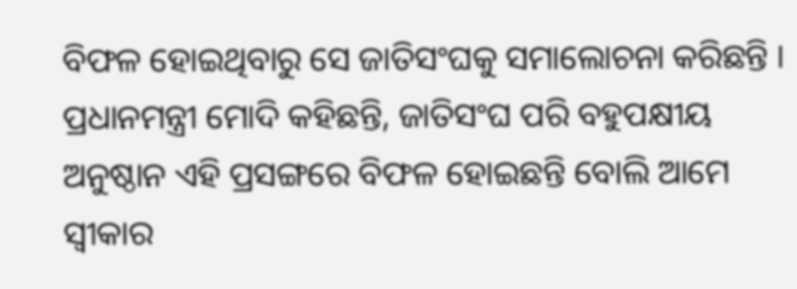ବିଫଳ ହୋଇଥିବାରୁ ସେ ଜାତିସଂଘକୁ ସମାଲୋଚନା କରିଛନ୍ତି । ପ୍ରଧାନମନ୍ତ୍ରୀ ମୋଦି କହିଛନ୍ତି, ଜାତିସଂଘ ପରି ବହୁପକ୍ଷୀୟ ଅନୁଷ୍ଠାନ ଏହି ପ୍ରସଙ୍ଗରେ ବିଫଳ ହୋଇଛନ୍ତି ବୋଲି ଆମେ ସ୍ୱୀକାର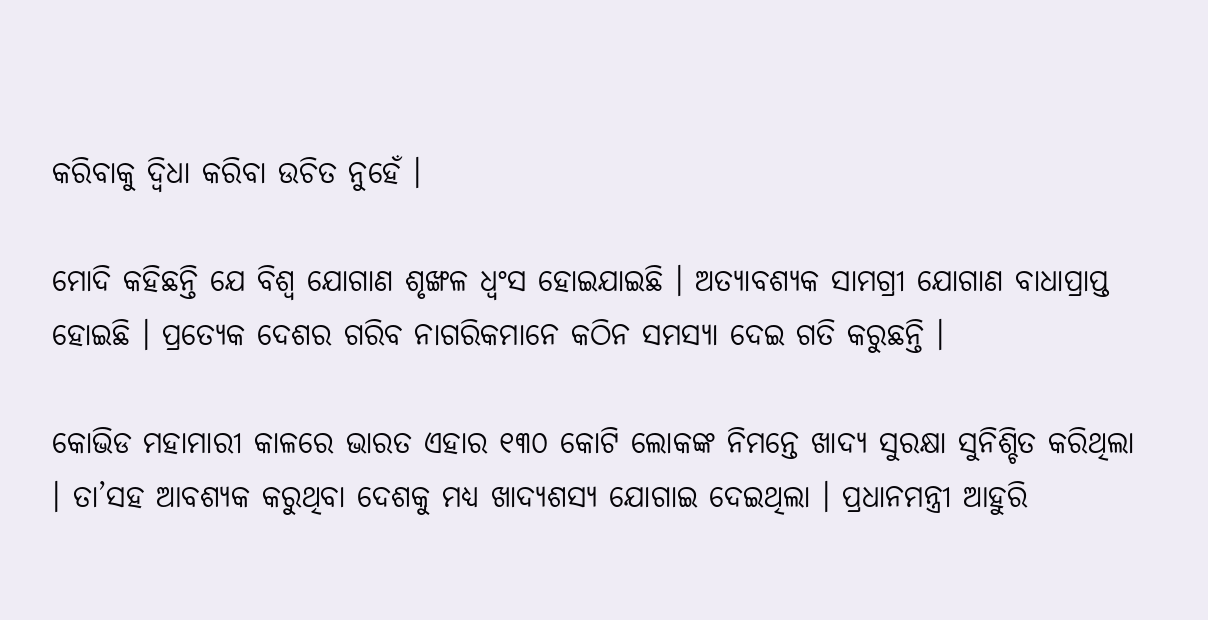କରିବାକୁ ଦ୍ୱିଧା କରିବା ଉଚିତ ନୁହେଁ ।

ମୋଦି କହିଛନ୍ତି ଯେ ବିଶ୍ୱ ଯୋଗାଣ ଶୃଙ୍ଖଳ ଧ୍ୱଂସ ହୋଇଯାଇଛି । ଅତ୍ୟାବଶ୍ୟକ ସାମଗ୍ରୀ ଯୋଗାଣ ବାଧାପ୍ରାପ୍ତ ହୋଇଛି । ପ୍ରତ୍ୟେକ ଦେଶର ଗରିବ ନାଗରିକମାନେ କଠିନ ସମସ୍ୟା ଦେଇ ଗତି କରୁଛନ୍ତି ।

କୋଭିଡ ମହାମାରୀ କାଳରେ ଭାରତ ଏହାର ୧୩୦ କୋଟି ଲୋକଙ୍କ ନିମନ୍ତେ ଖାଦ୍ୟ ସୁରକ୍ଷା ସୁନିଶ୍ଚିତ କରିଥିଲା । ତା’ସହ ଆବଶ୍ୟକ କରୁଥିବା ଦେଶକୁ ମଧ୍ୟ ଖାଦ୍ୟଶସ୍ୟ ଯୋଗାଇ ଦେଇଥିଲା । ପ୍ରଧାନମନ୍ତ୍ରୀ ଆହୁରି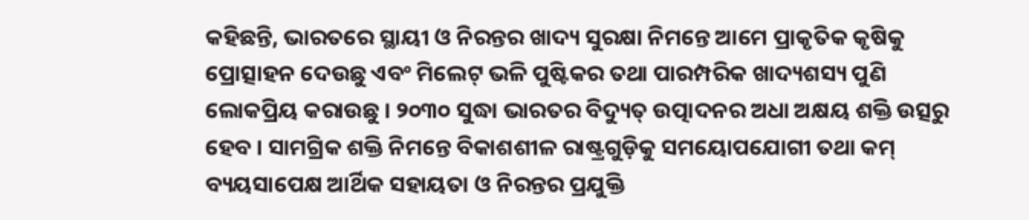କହିଛନ୍ତି, ଭାରତରେ ସ୍ଥାୟୀ ଓ ନିରନ୍ତର ଖାଦ୍ୟ ସୁରକ୍ଷା ନିମନ୍ତେ ଆମେ ପ୍ରାକୃତିକ କୃଷିକୁ ପ୍ରୋତ୍ସାହନ ଦେଉଛୁ ଏବଂ ମିଲେଟ୍‌ ଭଳି ପୁଷ୍ଟିକର ତଥା ପାରମ୍ପରିକ ଖାଦ୍ୟଶସ୍ୟ ପୁଣି ଲୋକପ୍ରିୟ କରାଉଛୁ । ୨୦୩୦ ସୁଦ୍ଧା ଭାରତର ବିଦ୍ୟୁତ୍‌ ଉତ୍ପାଦନର ଅଧା ଅକ୍ଷୟ ଶକ୍ତି ଉତ୍ସରୁ ହେବ । ସାମଗ୍ରିକ ଶକ୍ତି ନିମନ୍ତେ ବିକାଶଶୀଳ ରାଷ୍ଟ୍ରଗୁଡ଼ିକୁ ସମୟୋପଯୋଗୀ ତଥା କମ୍‌ ବ୍ୟୟସାପେକ୍ଷ ଆର୍ଥିକ ସହାୟତା ଓ ନିରନ୍ତର ପ୍ରଯୁକ୍ତି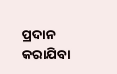ପ୍ରଦାନ କରାଯିବା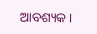ଆବଶ୍ୟକ ।